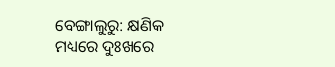ବେଙ୍ଗାଲୁରୁ: କ୍ଷଣିକ ମଧ୍ୟରେ ଦୁଃଖରେ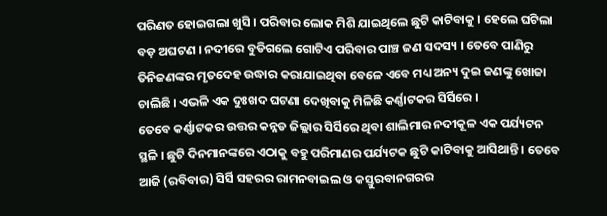ପରିଣତ ହୋଇଗଲା ଖୁସି । ପରିବାର ଲୋକ ମିଶି ଯାଇଥିଲେ ଛୁଟି କାଟିବାକୁ । ହେଲେ ଘଟିଲା ବଡ଼ ଅଘଟଣ । ନଦୀରେ ବୁଡିଗଲେ ଗୋଟିଏ ପରିବାର ପାଞ୍ଚ ଜଣ ସଦସ୍ୟ । ତେବେ ପାଣିରୁ ତିନିଜଣଙ୍କର ମୃତଦେହ ଉଦ୍ଧାର କରାଯାଇଥିବା ବେଳେ ଏବେ ମଧ୍ୟ ଅନ୍ୟ ଦୁଇ ଜଣଙ୍କୁ ଖୋଜା ଚାଲିଛି । ଏଭଳି ଏକ ଦୁଃଖଦ ଘଟଣା ଦେଖିବାକୁ ମିଳିଛି କର୍ଣ୍ଣାଟକର ସିର୍ସିରେ ।
ତେବେ କର୍ଣ୍ଣାଟକର ଉତ୍ତର କନ୍ନଡ ଜିଲ୍ଲାର ସିର୍ସିରେ ଥିବା ଶାଲିମାର ନଦୀକୂଳ ଏକ ପର୍ଯ୍ୟଟନ ସ୍ଥଳି । ଛୁଟି ଦିନମାନଙ୍କରେ ଏଠାକୁ ବହୁ ପରିମାଣର ପର୍ଯ୍ୟଟକ ଛୁଟି କାଟିବାକୁ ଆସିଥାନ୍ତି । ତେବେ ଆଜି (ରବିବାର) ସିର୍ସି ସହରର ରାମନବାଇଲ ଓ କସ୍ତୁରବାନଗରର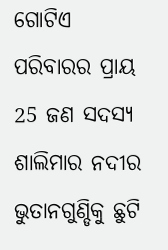ଗୋଟିଏ ପରିବାରର ପ୍ରାୟ 25 ଜଣ ସଦସ୍ୟ ଶାଲିମାର ନଦୀର ଭୁତାନଗୁଣ୍ଡିକୁ ଛୁଟି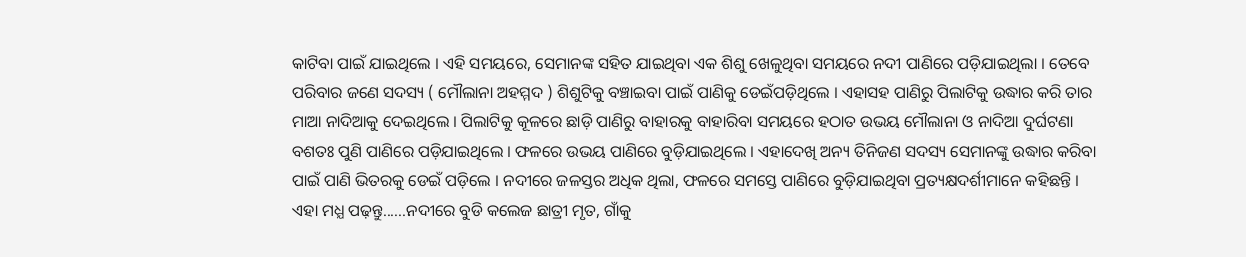କାଟିବା ପାଇଁ ଯାଇଥିଲେ । ଏହି ସମୟରେ, ସେମାନଙ୍କ ସହିତ ଯାଇଥିବା ଏକ ଶିଶୁ ଖେଳୁଥିବା ସମୟରେ ନଦୀ ପାଣିରେ ପଡ଼ିଯାଇଥିଲା । ତେବେ ପରିବାର ଜଣେ ସଦସ୍ୟ ( ମୌଲାନା ଅହମ୍ମଦ ) ଶିଶୁଟିକୁ ବଞ୍ଚାଇବା ପାଇଁ ପାଣିକୁ ଡେଇଁପଡ଼ିଥିଲେ । ଏହାସହ ପାଣିରୁ ପିଲାଟିକୁ ଉଦ୍ଧାର କରି ତାର ମାଆ ନାଦିଆକୁ ଦେଇଥିଲେ । ପିଲାଟିକୁ କୂଳରେ ଛାଡ଼ି ପାଣିରୁ ବାହାରକୁ ବାହାରିବା ସମୟରେ ହଠାତ ଉଭୟ ମୌଲାନା ଓ ନାଦିଆ ଦୁର୍ଘଟଣା ବଶତଃ ପୁଣି ପାଣିରେ ପଡ଼ିଯାଇଥିଲେ । ଫଳରେ ଉଭୟ ପାଣିରେ ବୁଡ଼ିଯାଇଥିଲେ । ଏହାଦେଖି ଅନ୍ୟ ତିନିଜଣ ସଦସ୍ୟ ସେମାନଙ୍କୁ ଉଦ୍ଧାର କରିବା ପାଇଁ ପାଣି ଭିତରକୁ ଡେଇଁ ପଡ଼ିଲେ । ନଦୀରେ ଜଳସ୍ତର ଅଧିକ ଥିଲା, ଫଳରେ ସମସ୍ତେ ପାଣିରେ ବୁଡ଼ିଯାଇଥିବା ପ୍ରତ୍ୟକ୍ଷଦର୍ଶୀମାନେ କହିଛନ୍ତି ।
ଏହା ମଧ୍ଯ ପଢ଼ନ୍ତୁ......ନଦୀରେ ବୁଡି କଲେଜ ଛାତ୍ରୀ ମୃତ, ଗାଁକୁ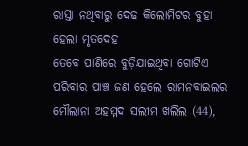ରାସ୍ତା ନଥିବାରୁ ଦେଢ କିଲୋମିଟର ବୁହା ହେଲା ମୃତଦେହ
ତେବେ ପାଣିରେ ବୁଡ଼ିଯାଇଥିବା ଗୋଟିଏ ପରିବାର ପାଞ୍ଚ ଜଣ ହେଲେ ରାମନବାଇଲର ମୌଲାନା ଅହମ୍ମଦ ସଲୀମ ଖଲିଲ (44),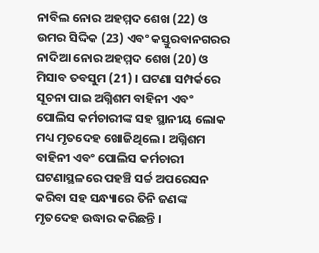ନାବିଲ ନୋର ଅହମ୍ମଦ ଶେଖ (22) ଓ ଉମର ସିଦ୍ଦିକ (23) ଏବଂ କସ୍ତୁରବାନଗରର ନାଦିଆ ନୋର ଅହମ୍ମଦ ଶେଖ (20) ଓ ମିସାବ ତବସୁମ (21) । ଘଟଣା ସମ୍ପର୍କରେ ସୂଚନା ପାଇ ଅଗ୍ନିଶମ ବାହିନୀ ଏବଂ ପୋଲିସ କର୍ମଚାରୀଙ୍କ ସହ ସ୍ଥାନୀୟ ଲୋକ ମଧ୍ୟ ମୃତଦେହ ଖୋଜିଥିଲେ । ଅଗ୍ନିଶମ ବାହିନୀ ଏବଂ ପୋଲିସ କର୍ମଚାରୀ ଘଟଣାସ୍ଥଳରେ ପହଞ୍ଚି ସର୍ଚ୍ଚ ଅପରେସନ କରିବା ସହ ସନ୍ଧ୍ୟାରେ ତିନି ଜଣଙ୍କ ମୃତଦେହ ଉଦ୍ଧାର କରିଛନ୍ତି ।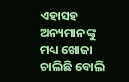ଏହାସହ ଅନ୍ୟମାନଙ୍କୁ ମଧ୍ୟ ଖୋଜା ଚାଲିଛି ବୋଲି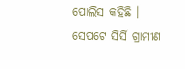ପୋଲିସ କହିଛି । ସେପଟେ ସିର୍ସି ଗ୍ରାମୀଣ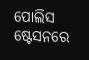ପୋଲିସ ଷ୍ଟେସନରେ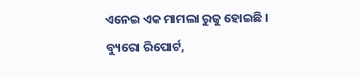ଏନେଇ ଏକ ମାମଲା ରୁଜୁ ହୋଇଛି ।
ବ୍ୟୁରୋ ରିପୋର୍ଟ,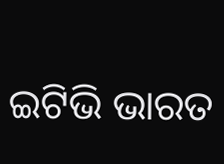ଇଟିଭି ଭାରତ